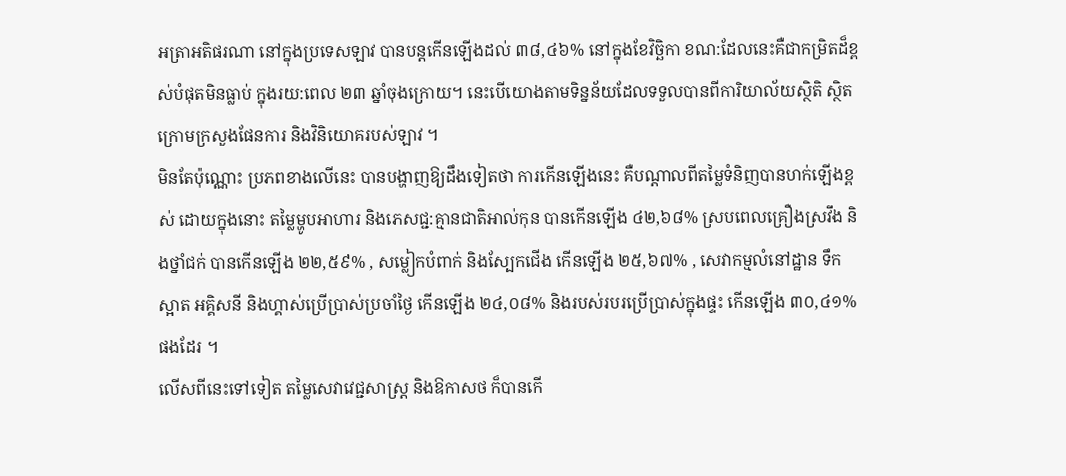អត្រាអតិផរណា នៅក្នុងប្រទេសឡាវ បានបន្តកើនឡើងដល់ ៣៨,៤៦% នៅក្នុងខែវិច្ឆិកា ខណ:ដែលនេះគឺជាកម្រិតដ៏ខ្ពស់បំផុតមិនធ្លាប់ ក្នុងរយ:ពេល ២៣ ឆ្នាំចុងក្រោយ។ នេះបើយោងតាមទិន្នន័យដែលទទួលបានពីការិយាល័យស្ថិតិ ស្ថិតក្រោមក្រសួងផែនការ និងវិនិយោគរបស់ឡាវ ។
មិនតែប៉ុណ្ណោះ ប្រភពខាងលើនេះ បានបង្ហាញឱ្យដឹងទៀតថា ការកើនឡើងនេះ គឺបណ្តាលពីតម្លៃទំនិញបានហក់ឡើងខ្ពស់ ដោយក្នុងនោះ តម្លៃម្ហូបអាហារ និងភេសជ្ជ:គ្មានជាតិអាល់កុន បានកើនឡើង ៤២,៦៨% ស្របពេលគ្រឿងស្រវឹង និងថ្នាំជក់ បានកើនឡើង ២២,៥៩% , សម្លៀកបំពាក់ និងស្បែកជើង កើនឡើង ២៥,៦៧% , សេវាកម្មលំនៅដ្ឋាន ទឹកស្អាត អគ្គិសនី និងហ្គាស់ប្រើប្រាស់ប្រចាំថ្ងៃ កើនឡើង ២៤,០៨% និងរបស់របរប្រើប្រាស់ក្នុងផ្ទះ កើនឡើង ៣០,៤១% ផងដែរ ។
លើសពីនេះទៅទៀត តម្លៃសេវាវេជ្ជសាស្រ្ត និងឱកាសថ ក៏បានកើ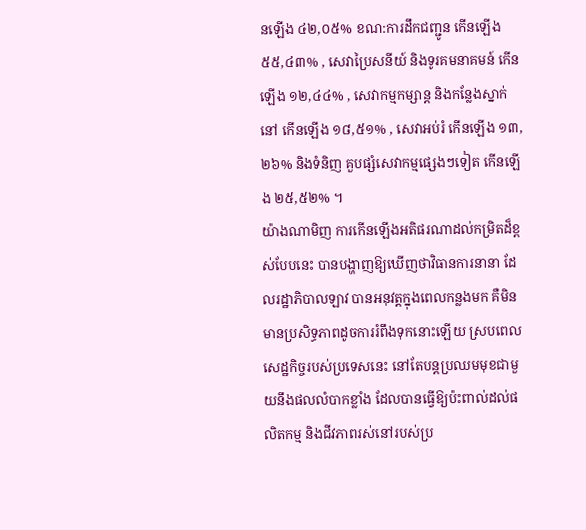នឡើង ៤២,០៥% ខណ:ការដឹកជញ្ជូន កើនឡើង ៥៥,៤៣% , សេវាប្រៃសនីយ៍ និងទូរគមនាគមន៍ កើនឡើង ១២,៤៤% , សេវាកម្មកម្សាន្ត និងកន្លែងស្នាក់នៅ កើនឡើង ១៨,៥១% , សេវាអប់រំ កើនឡើង ១៣,២៦% និងទំនិញ គួបផ្សំសេវាកម្មផ្សេងៗទៀត កើនឡើង ២៥,៥២% ។
យ៉ាងណាមិញ ការកើនឡើងអតិផរណាដល់កម្រិតដ៏ខ្ពស់បែបនេះ បានបង្ហាញឱ្យឃើញថាវិធានការនានា ដែលរដ្ឋាភិបាលឡាវ បានអនុវត្តក្នុងពេលកន្លងមក គឺមិនមានប្រសិទ្ធភាពដូចការរំពឹងទុកនោះឡើយ ស្របពេលសេដ្ឋកិច្ចរបស់ប្រទេសនេះ នៅតែបន្តប្រឈមមុខជាមួយនឹងផលលំបាកខ្លាំង ដែលបានធ្វើឱ្យប៉ះពាល់ដល់ផលិតកម្ម និងជីវភាពរស់នៅរបស់ប្រ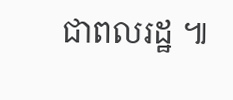ជាពលរដ្ឋ ៕